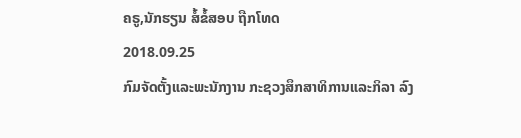ຄຣູ,ນັກຮຽນ ສໍ້ຂໍ້ສອບ ຖືກໂທດ
2018.09.25
ກົມຈັດຕັ້ງແລະພະນັກງານ ກະຊວງສຶກສາທິການແລະກິລາ ລົງ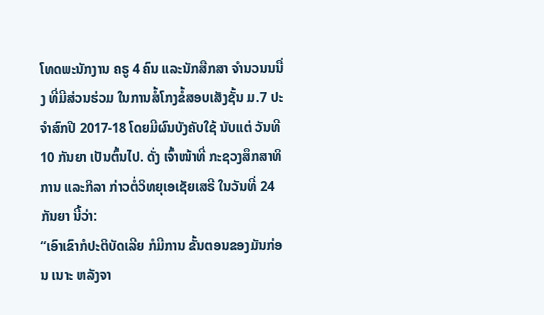ໂທດພະນັກງານ ຄຣູ 4 ຄົນ ແລະນັກສືກສາ ຈໍານວນນນື່ງ ທີ່ມີສ່ວນຮ່ວມ ໃນການສໍ້ໂກງຂໍ້ສອບເສັງຊັ້ນ ມ.7 ປະຈໍາສົກປີ 2017-18 ໂດຍມີຜົນບັງຄັບໃຊ້ ນັບແຕ່ ວັນທີ 10 ກັນຍາ ເປັນຕົ້ນໄປ. ດັ່ງ ເຈົ້າໜ້າທີ່ ກະຊວງສຶກສາທິການ ແລະກິລາ ກ່າວຕໍ່ວິທຍຸເອເຊັຍເສຣີ ໃນວັນທີ່ 24 ກັນຍາ ນີ້ວ່າ:
“ເອົາເຂົາກໍປະຕິບັດເລີຍ ກໍມີການ ຂັ້ນຕອນຂອງມັນກ່ອນ ເນາະ ຫລັງຈາ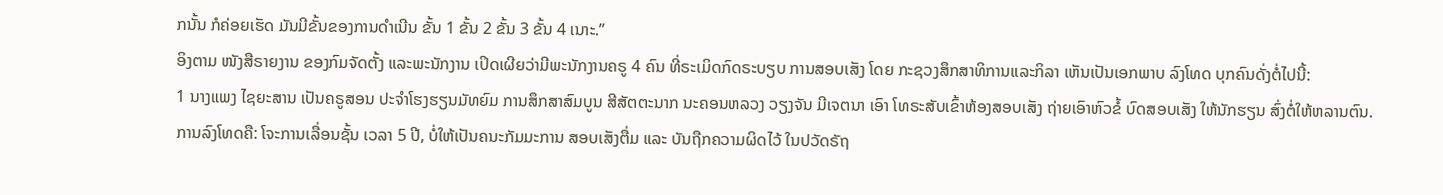ກນັ້ນ ກໍຄ່ອຍເຮັດ ມັນມີຂັ້ນຂອງການດໍາເນີນ ຂັ້ນ 1 ຂັ້ນ 2 ຂັ້ນ 3 ຂັ້ນ 4 ເນາະ.”
ອິງຕາມ ໜັງສືຣາຍງານ ຂອງກົມຈັດຕັ້ງ ແລະພະນັກງານ ເປິດເຜີຍວ່າມີພະນັກງານຄຣູ 4 ຄົນ ທີ່ຣະເມິດກົດຣະບຽບ ການສອບເສັງ ໂດຍ ກະຊວງສຶກສາທິການແລະກິລາ ເຫັນເປັນເອກພາບ ລົງໂທດ ບຸກຄົນດັ່ງຕໍ່ໄປນີ້:
1 ນາງແພງ ໄຊຍະສານ ເປັນຄຣູສອນ ປະຈໍາໂຮງຮຽນມັທຍົມ ການສຶກສາສົມບູນ ສີສັຕຕະນາກ ນະຄອນຫລວງ ວຽງຈັນ ມີເຈຕນາ ເອົາ ໂທຣະສັບເຂົ້າຫ້ອງສອບເສັງ ຖ່າຍເອົາຫົວຂໍ້ ບົດສອບເສັງ ໃຫ້ນັກຮຽນ ສົ່ງຕໍ່ໃຫ້ຫລານຕົນ. ການລົງໂທດຄື: ໂຈະການເລື່ອນຊັ້ນ ເວລາ 5 ປີ, ບໍ່ໃຫ້ເປັນຄນະກັມມະການ ສອບເສັງຕື່ມ ແລະ ບັນຖືກຄວາມຜິດໄວ້ ໃນປວັດຣັຖ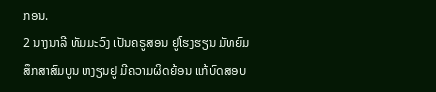ກອນ.
2 ນາງນາລີ ທັມມະວົງ ເປັນຄຣູສອນ ຢູໂຮງຮຽນ ມັທຍົມສຶກສາສົມບູນ ຫງຽນຢູ ມີຄວາມຜິດຍ້ອນ ແກ້ບົດສອບ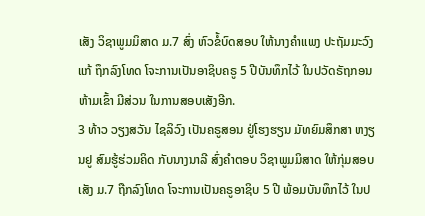ເສັງ ວິຊາພູມມິສາດ ມ.7 ສົ່ງ ຫົວຂໍ້ບົດສອບ ໃຫ້ນາງຄໍາແພງ ປະຖັມມະວົງ ແກ້ ຖຶກລົງໂທດ ໂຈະການເປັນອາຊິບຄຣູ 5 ປີບັນທຶກໄວ້ ໃນປວັດຣັຖກອນ ຫ້າມເຂົ້າ ມີສ່ວນ ໃນການສອບເສັງອີກ.
3 ທ້າວ ວຽງສວັນ ໄຊລິວົງ ເປັນຄຣູສອນ ຢູ່ໂຮງຮຽນ ມັທຍົມສຶກສາ ຫງຽນຢູ ສົມຮູ້ຮ່ວມຄິດ ກັບນາງນາລີ ສົ່ງຄໍາຕອບ ວິຊາພູມມິສາດ ໃຫ້ກຸ່ມສອບເສັງ ມ.7 ຖືກລົງໂທດ ໂຈະການເປັນຄຣູອາຊິບ 5 ປີ ພ້ອມບັນທຶກໄວ້ ໃນປ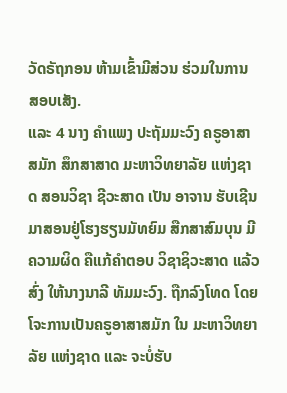ວັດຣັຖກອນ ຫ້າມເຂົ້າມີສ່ວນ ຮ່ວມໃນການ ສອບເສັງ.
ແລະ 4 ນາງ ຄໍາແພງ ປະຖັມມະວົງ ຄຣູອາສາສມັກ ສຶກສາສາດ ມະຫາວິທຍາລັຍ ແຫ່ງຊາດ ສອນວິຊາ ຊີວະສາດ ເປັນ ອາຈານ ຮັບເຊີນ ມາສອນຢູ່ໂຮງຮຽນມັທຍົມ ສືກສາສົມບຸນ ມີຄວາມຜິດ ຄືແກ້ຄໍາຕອບ ວິຊາຊິວະສາດ ແລ້ວສົ່ງ ໃຫ້ນາງນາລີ ທັມມະວົງ. ຖືກລົງໂທດ ໂດຍໂຈະການເປັນຄຣູອາສາສມັກ ໃນ ມະຫາວິທຍາລັຍ ແຫ່ງຊາດ ແລະ ຈະບໍ່ຮັບ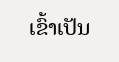ເຂົ້າເປັນ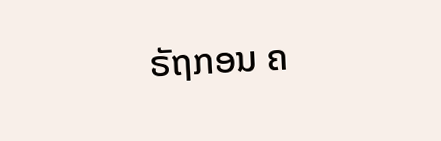ຣັຖກອນ ຄ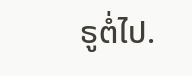ຣູຕໍ່ໄປ.